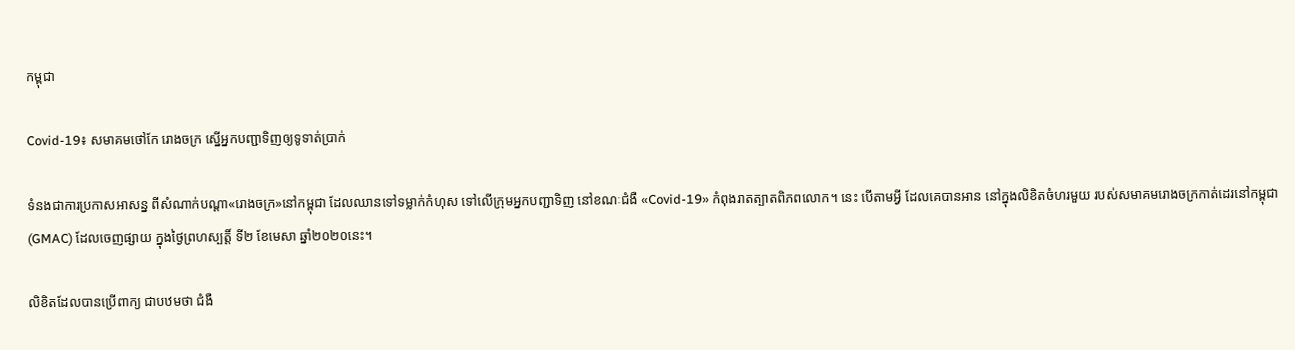កម្ពុជា

Covid-19៖ សមាគមថៅកែ រោងចក្រ ស្នើអ្នកបញ្ជាទិញឲ្យទូទាត់ប្រាក់

ទំនងជាការប្រកាសអាសន្ន ពីសំណាក់បណ្ដា«រោងចក្រ»នៅកម្ពុជា ដែលឈានទៅទម្លាក់កំហុស ទៅលើក្រុមអ្នកបញ្ជាទិញ នៅខណៈជំងឺ «Covid-19» កំពុងរាតត្បាតពិភពលោក។ នេះ បើតាមអ្វី ដែលគេបានអាន នៅក្នុងលិខិតចំហរមួយ របស់សមាគមរោងចក្រកាត់ដេរនៅកម្ពុជា (GMAC) ដែលចេញផ្សាយ ក្នុងថ្ងៃព្រហស្បត្តិ៍ ទី២ ខែមេសា ឆ្នាំ២០២០នេះ។

លិខិតដែលបានប្រើពាក្យ ជាបឋមថា ជំងឺ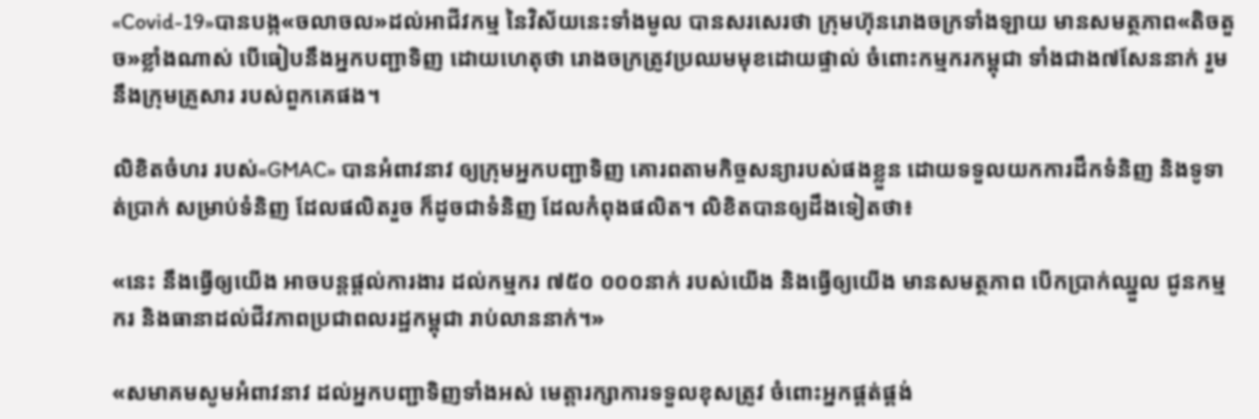«Covid-19»បានបង្ក«ចលាចល»ដល់អាជីវកម្ម នៃវិស័យនេះទាំងមូល បានសរសេរថា ក្រុមហ៊ុនរោងចក្រទាំងឡាយ មានសមត្ថភាព«តិចតួច»ខ្លាំងណាស់ បើធៀបនឹងអ្នកបញ្ជាទិញ ដោយហេតុថា រោងចក្រត្រូវប្រឈមមុខដោយផ្ទាល់ ចំពោះកម្មករកម្ពុជា ទាំងជាង៧សែននាក់ រួមនឹងក្រុមគ្រួសារ របស់ពួកគេផង។

លិខិតចំហរ របស់«GMAC» បានអំពាវនាវ ឲ្យក្រុមអ្នកបញ្ជាទិញ គោរពតាមកិច្ចសន្យារបស់ផងខ្លួន ដោយទទួលយកការដឹកទំនិញ និងទូទាត់ប្រាក់ សម្រាប់ទំនិញ ដែលផលិតរួច ក៏ដូចជាទំនិញ ដែលកំពុងផលិត។ លិខិតបានឲ្យដឹងទៀតថា៖

«នេះ នឹងធ្វើឲ្យយើង អាចបន្តផ្ដល់ការងារ ដល់កម្មករ ៧៥០ ០០០នាក់ របស់យើង និងធ្វើឲ្យយើង មានសមត្ថភាព បើកប្រាក់ឈ្នួល ជូនកម្មករ និងធានាដល់ជីវភាពប្រជាពលរដ្ឋកម្ពុជា រាប់លាននាក់។»

«សមាគមសូមអំពាវនាវ ដល់អ្នកបញ្ជាទិញទាំងអស់ មេត្តារក្សាការទទួលខុសត្រូវ ចំពោះអ្នកផ្គត់ផ្គង់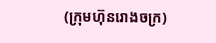(ក្រុមហ៊ុនរោងចក្រ)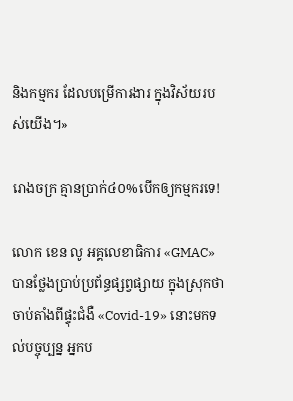និងកម្មករ ដែលបម្រើការងារ ក្នុងវិស័យរបស់យើង។»

រោងចក្រ គ្មានប្រាក់៤០%បើកឲ្យកម្មករទេ!

លោក ខេន លូ អគ្គលេខាធិការ «GMAC» បានថ្លែងប្រាប់ប្រព័ន្ធផ្សព្វផ្សាយ ក្នុងស្រុកថា ចាប់តាំងពីផ្ទុះជំងឺ «Covid-19» នោះមកទល់បច្ចុប្បន្ន អ្នកប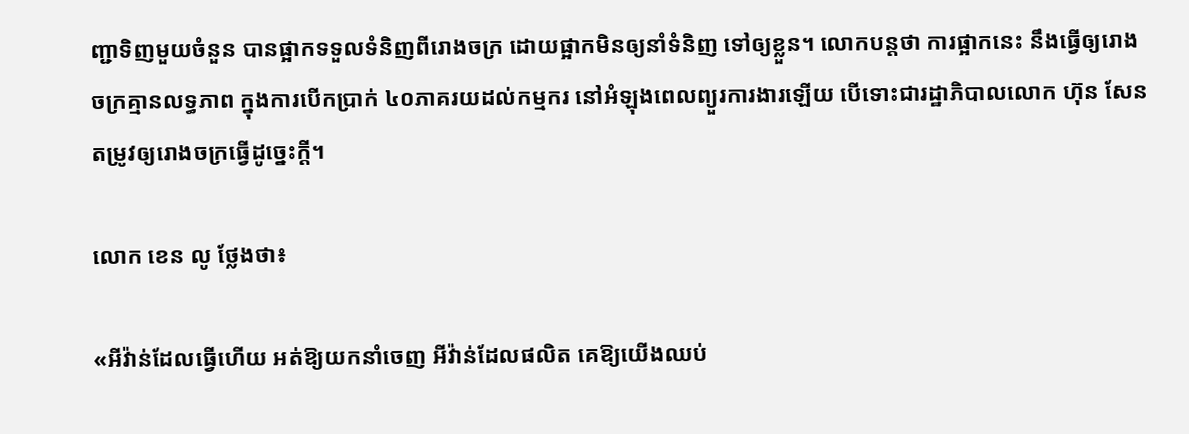ញ្ជាទិញមួយចំនួន បានផ្អាកទទួលទំនិញពីរោងចក្រ ដោយផ្អាកមិនឲ្យនាំទំនិញ ទៅឲ្យខ្លួន។ លោកបន្តថា ការផ្អាកនេះ នឹងធ្វើឲ្យរោងចក្រគ្មានលទ្ធភាព ក្នុងការបើកប្រាក់ ៤០ភាគរយដល់កម្មករ នៅអំឡុងពេលព្យួរការងារឡើយ បើទោះជារដ្ឋាភិបាលលោក ហ៊ុន សែន តម្រូវឲ្យរោងចក្រធ្វើដូច្នេះក្ដី។

លោក ខេន លូ ថ្លែងថា៖

«អីវ៉ាន់ដែលធ្វើហើយ អត់ឱ្យយកនាំចេញ អីវ៉ាន់ដែលផលិត គេឱ្យយើងឈប់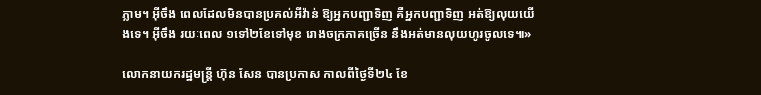ភ្លាម។ អ៊ីចឹង ពេលដែលមិនបានប្រគល់អីវ៉ាន់ ឱ្យអ្នកបញ្ជាទិញ គឺអ្នកបញ្ជាទិញ អត់ឱ្យលុយយើងទេ។ អ៊ីចឹង រយៈពេល ១ទៅ២ខែទៅមុខ រោងចក្រភាគច្រើន នឹងអត់មានលុយហូរចូលទេ៕»

លោកនាយករដ្ឋមន្ត្រី ហ៊ុន សែន បានប្រកាស កាលពីថ្ងៃទី២៤ ខែ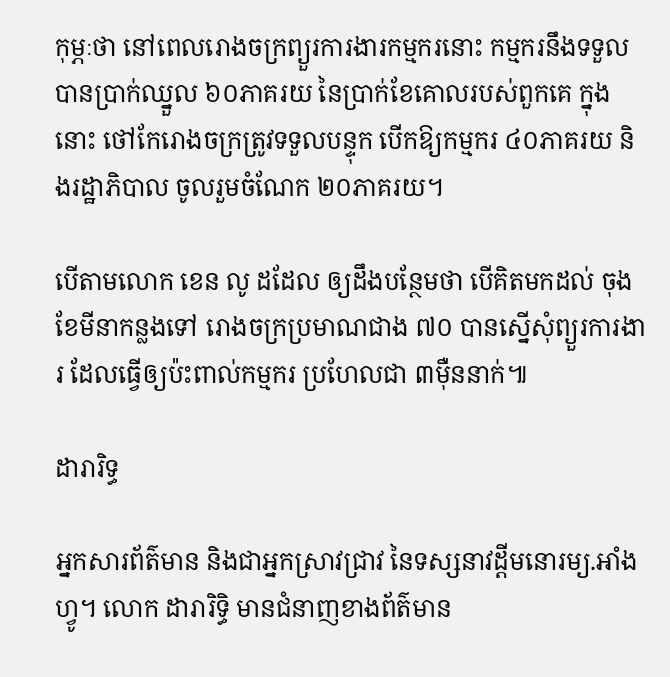កុម្ភៈថា នៅពេលរោងចក្រព្យួរការងារកម្មករនោះ កម្មករនឹងទទួលបានប្រាក់ឈ្នួល ៦០ភាគរយ នៃប្រាក់ខែគោលរបស់ពួកគេ ក្នុងនោះ ថៅកែរោងចក្រត្រូវទទួលបន្ទុក បើកឱ្យកម្មករ ៤០ភាគរយ និងរដ្ឋាភិបាល ចូលរួមចំណែក ២០ភាគរយ។

បើតាមលោក ខេន លូ ដដែល ឲ្យដឹងបន្ថែមថា បើគិតមកដល់ ចុងខែមីនាកន្លងទៅ រោងចក្រប្រមាណជាង ៧០ បានស្នើសុំព្យួរការងារ ដែលធ្វើឲ្យប៉ះពាល់កម្មករ ប្រហែលជា ៣ម៉ឺននាក់៕

ដារារិទ្ធ

អ្នកសារព័ត៌មាន និងជាអ្នកស្រាវជ្រាវ នៃទស្សនាវដ្ដីមនោរម្យ.អាំងហ្វូ។ លោក ដារារិទ្ធិ មានជំនាញខាងព័ត៌មាន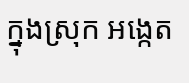ក្នុងស្រុក អង្កេត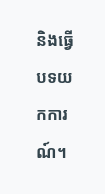និងធ្វើបទយកការណ៍។